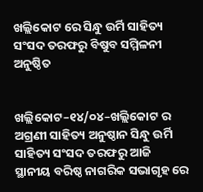ଖଲ୍ଲିକୋଟ ରେ ସିନ୍ଧୁ ଉର୍ମି ସାହିତ୍ୟ ସଂସଦ ତରଫରୁ ବିଷୁବ ସମ୍ମିଳନୀ ଅନୁଷ୍ଠିତ


ଖଲ୍ଲିକୋଟ–୧୪/୦୪–ଖଲ୍ଲିକୋଟ ର ଅଗ୍ରଣୀ ସାହିତ୍ୟ ଅନୁଷ୍ଠାନ ସିନ୍ଧୁ ଉର୍ମି ସାହିତ୍ୟ ସଂସଦ ତରଫରୁ ଆଜି ସ୍ଥାନୀୟ ବରିଷ୍ଠ ନାଗରିକ ସଭାଗୃହ ରେ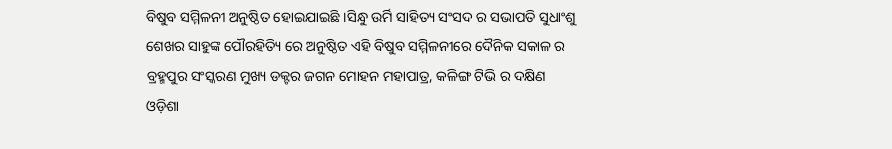ବିଷୁବ ସମ୍ମିଳନୀ ଅନୁଷ୍ଠିତ ହୋଇଯାଇଛି ।ସିନ୍ଧୁ ଉର୍ମି ସାହିତ୍ୟ ସଂସଦ ର ସଭାପତି ସୁଧାଂଶୁ ଶେଖର ସାହୁଙ୍କ ପୌରହିତ୍ୟି ରେ ଅନୁଷ୍ଠିତ ଏହି ବିଷୁବ ସମ୍ମିଳନୀରେ ଦୈନିକ ସକାଳ ର ବ୍ରହ୍ମପୁର ସଂସ୍କରଣ ମୁଖ୍ୟ ଡକ୍ଟର ଜଗନ ମୋହନ ମହାପାତ୍ର, କଳିଙ୍ଗ ଟିଭି ର ଦକ୍ଷିଣ ଓଡ଼ିଶା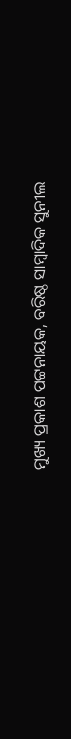ମୁଖ୍ୟ ପ୍ରକାଶ ପଟ୍ଟନାୟକ, ବରିଷ୍ଠ ସାମ୍ବାଦିକ ସୁନୀଲ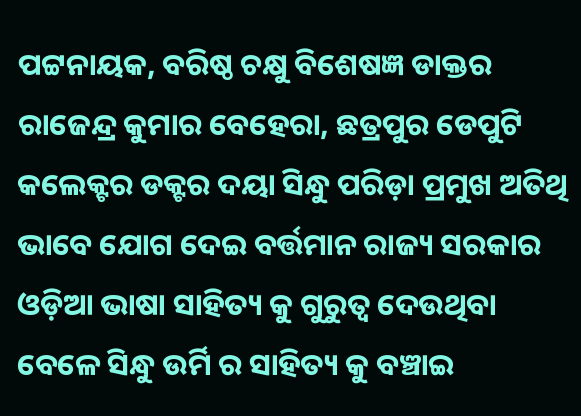ପଟ୍ଟନାୟକ, ବରିଷ୍ଠ ଚକ୍ଷୁ ବିଶେଷଜ୍ଞ ଡାକ୍ତର ରାଜେନ୍ଦ୍ର କୁମାର ବେହେରା, ଛତ୍ରପୁର ଡେପୁଟି କଲେକ୍ଟର ଡକ୍ଟର ଦୟା ସିନ୍ଧୁ ପରିଡ଼ା ପ୍ରମୁଖ ଅତିଥି ଭାବେ ଯୋଗ ଦେଇ ବର୍ତ୍ତମାନ ରାଜ୍ୟ ସରକାର ଓଡ଼ିଆ ଭାଷା ସାହିତ୍ୟ କୁ ଗୁରୁତ୍ୱ ଦେଉଥିବା ବେଳେ ସିନ୍ଧୁ ଉର୍ମି ର ସାହିତ୍ୟ କୁ ବଞ୍ଚାଇ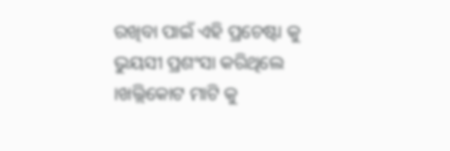ରଖିବା ପାଇଁ ଏହି ପ୍ରଚେଷ୍ଟା କୁ ଭୁୟସୀ ପ୍ରଶଂସା କରିଥିଲେ ।ଖଲ୍ଲିକୋଟ ମାଟି କୁ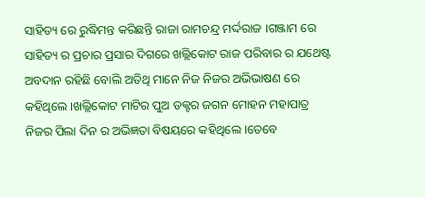ସାହିତ୍ୟ ରେ ରୁଦ୍ଧିମନ୍ତ କରିଛନ୍ତି ରାଜା ରାମଚନ୍ଦ୍ର ମର୍ଦ୍ଦରାଜ ।ଗଞ୍ଜାମ ରେ ସାହିତ୍ୟ ର ପ୍ରଚାର ପ୍ରସାର ଦିଗରେ ଖଲ୍ଲିକୋଟ ରାଜ ପରିବାର ର ଯଥେଷ୍ଟ ଅବଦାନ ରହିଛି ବୋଲି ଅତିଥି ମାନେ ନିଜ ନିଜର ଅଭିଭାଷଣ ରେ କହିଥିଲେ ।ଖଲ୍ଲିକୋଟ ମାଟିର ପୁଅ ଡକ୍ଟର ଜଗନ ମୋହନ ମହାପାତ୍ର ନିଜର ପିଲା ଦିନ ର ଅଭିଜ୍ଞତା ବିଷୟରେ କହିଥିଲେ ।ତେବେ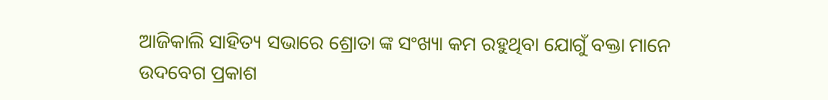ଆଜିକାଲି ସାହିତ୍ୟ ସଭାରେ ଶ୍ରୋତା ଙ୍କ ସଂଖ୍ୟା କମ ରହୁଥିବା ଯୋଗୁଁ ବକ୍ତା ମାନେ ଉଦବେଗ ପ୍ରକାଶ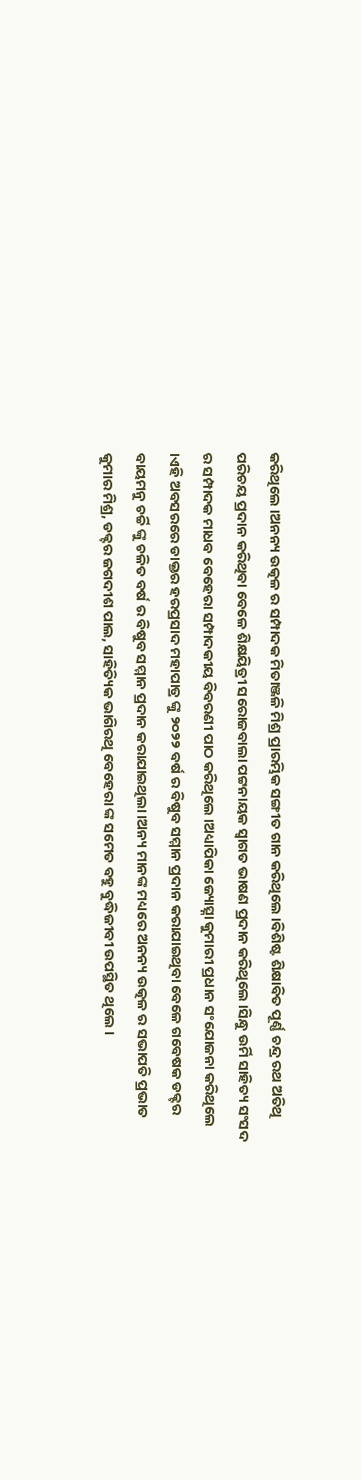କରିଥିଲେ ।ଅନନ୍ୟ ଉତ୍କଳ ର ସମ୍ପାଦକ ମିତାଞ୍ଜଳି ମିଶ୍ର ପ୍ରାରମ୍ଭିକ ସଙ୍ଗୀତ ଗାନ କରିଥିଲେ ।ବିଶିଷ୍ଟ ଶିକ୍ଷାବିତ ପୂର୍ଣ୍ଣ ଚନ୍ଦ୍ର ରଥ ଅତିଥି ପରିଚୟ ପ୍ରଦାନ କରିଥିବା ବେଳେ ଶିକ୍ଷୟିତ୍ରୀ ସରୋଜବାଲା ପଟ୍ଟନାୟକ ସ୍ୱାଗତ ଭାଷଣ ପ୍ରଦାନ କରିଥିଲେ ।ସିନ୍ଧୁ ଉର୍ମି ସାହିତ୍ୟ ସଂସଦ ର ସମ୍ପାଦକ ମାଧବ ବେହେରା ସମ୍ପାଦକୀୟ ବିବରଣୀ ପାଠ କରିଥିଲେ ।ଅଧ୍ୟାପିକା ଜ୍ୟୋତ୍ସ୍ନା କୁମାରୀ ପ୍ରଧାନ ସଂଯୋଜନା କରିଥିଲେ ।ଏହି ଅବସରରେ ଡାକ୍ତର ହରପ୍ରସାଦ ମହାପାତ୍ର ଙ୍କୁ ୨୦୨୨ ବର୍ଷ ର ବିଷୁବ ସମ୍ମାନ ପ୍ରଦାନ କରାଯାଇଥିବା ବେଳେ ଗବେଷକ ଡକ୍ଟର ବାୟମନୁ ଚର୍ଚ୍ଚି ଙ୍କୁ ଚଳିତ ବର୍ଷ ର ବିଷୁବ ସମ୍ମାନ ପ୍ରଦାନ କରାଯାଇଥିଲା ।ଅନ୍ୟ ମାନଙ୍କ ମଧ୍ୟରେ ଅନନ୍ୟ ଉତ୍କଳ ର ସଭାପତି ପ୍ରଭାତ କୁମାର ମିଶ୍ର, ଡକ୍ଟର ଜଗଦୀଶ ପାଲ, ସାହିତ୍ୟିକ ଭାଗିରଥି ବେହେରା ଙ୍କ ସମେତ ବହୁ ବୁଦ୍ଧିଜୀବୀ ଉପସ୍ଥିତ ଥିଲେ ।